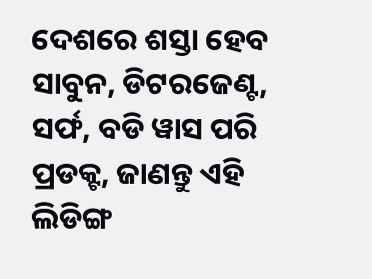ଦେଶରେ ଶସ୍ତା ହେବ ସାବୁନ, ଡିଟରଜେଣ୍ଟ, ସର୍ଫ, ବଡି ୱାସ ପରି ପ୍ରଡକ୍ଟ, ଜାଣନ୍ତୁ ଏହି ଲିଡିଙ୍ଗ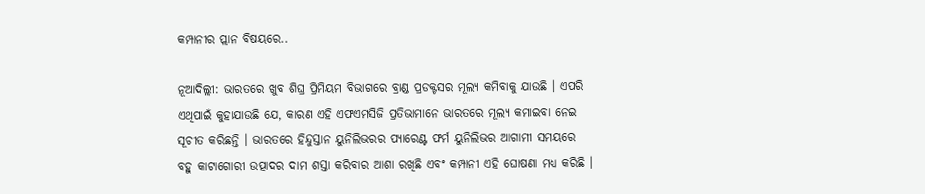କମ୍ପାନୀର ପ୍ଲାନ ବିଷୟରେ..

ନୂଆଦିଲ୍ଲୀ: ଭାରତରେ ଖୁବ ଶିଘ୍ର ପ୍ରିମିୟମ ବିଭାଗରେ ବ୍ରାଣ୍ଡ ପ୍ରଡକ୍ଟସର ମୂଲ୍ୟ କମିବାକୁ ଯାଉଛି । ଏପରି ଏଥିପାଇଁ କୁହାଯାଉଛି ଯେ, କାରଣ ଏହି ଏଫଏମସିଜି ପ୍ରତିଭାମାନେ ଭାରତରେ ମୂଲ୍ୟ କମାଇବା ନେଇ ସୂଚୀତ କରିଛନ୍ତି । ଭାରତରେ ହିନ୍ଦୁସ୍ତାନ ୟୁନିଲିଭରର ପ୍ୟାରେଣ୍ଟ ଫର୍ମ ୟୁନିଲିଭର ଆଗାମୀ ସମୟରେ ବହୁ କାଟାଗୋରୀ ଉତ୍ପାଦର ଦାମ ଶସ୍ତା କରିବାର ଆଶା ରଖିଛି ଏବଂ କମ୍ପାନୀ ଏହି ଘୋଷଣା ମଧ୍ୟ କରିଛି ।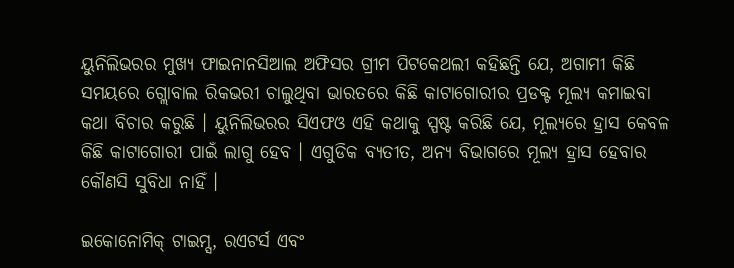ୟୁନିଲିଭରର ମୁଖ୍ୟ ଫାଇନାନସିଆଲ ଅଫିସର ଗ୍ରୀମ ପିଟକେଥଲୀ କହିଛନ୍ତି ଯେ, ଅଗାମୀ କିଛି ସମୟରେ ଗ୍ଲୋବାଲ ରିକଭରୀ ଚାଲୁଥିବା ଭାରତରେ କିଛି କାଟାଗୋରୀର ପ୍ରଡକ୍ଟ ମୂଲ୍ୟ କମାଇବା କଥା ବିଚାର କରୁଛି । ୟୁନିଲିଭରର ସିଏଫଓ ଏହି କଥାକୁ ସ୍ପଷ୍ଟ କରିଛି ଯେ, ମୂଲ୍ୟରେ ହ୍ରାସ କେବଳ କିଛି କାଟାଗୋରୀ ପାଇଁ ଲାଗୁ ହେବ । ଏଗୁଡିକ ବ୍ୟତୀତ, ଅନ୍ୟ ବିଭାଗରେ ମୂଲ୍ୟ ହ୍ରାସ ହେବାର କୌଣସି ସୁବିଧା ନାହିଁ ।

ଇକୋନୋମିକ୍ ଟାଇମ୍ସ, ରଏଟର୍ସ ଏବଂ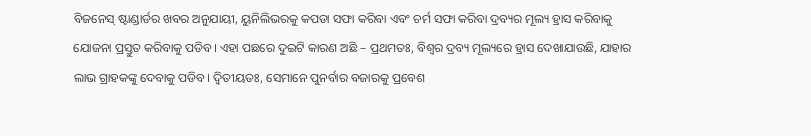ବିଜନେସ୍ ଷ୍ଟାଣ୍ଡାର୍ଡର ଖବର ଅନୁଯାୟୀ, ୟୁନିଲିଭରକୁ କପଡା ସଫା କରିବା ଏବଂ ଚର୍ମ ସଫା କରିବା ଦ୍ରବ୍ୟର ମୂଲ୍ୟ ହ୍ରାସ କରିବାକୁ ଯୋଜନା ପ୍ରସ୍ତୁତ କରିବାକୁ ପଡିବ। ଏହା ପଛରେ ଦୁଇଟି କାରଣ ଅଛି – ପ୍ରଥମତଃ, ବିଶ୍ୱର ଦ୍ରବ୍ୟ ମୂଲ୍ୟରେ ହ୍ରାସ ଦେଖାଯାଉଛି, ଯାହାର ଲାଭ ଗ୍ରାହକଙ୍କୁ ଦେବାକୁ ପଡିବ। ଦ୍ୱିତୀୟତଃ, ସେମାନେ ପୁନର୍ବାର ବଜାରକୁ ପ୍ରବେଶ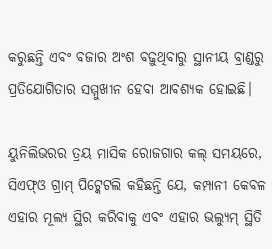କରୁଛନ୍ତି ଏବଂ ବଜାର ଅଂଶ ବଢ଼ୁଥିବାରୁ ସ୍ଥାନୀୟ ବ୍ରାଣ୍ଡରୁ ପ୍ରତିଯୋଗିତାର ସମ୍ମୁଖୀନ ହେବା ଆବଶ୍ୟକ ହୋଇଛି।

ୟୁନିଲିଭରର ତ୍ରୟ ମାସିକ ରୋଜଗାର କଲ୍ ସମୟରେ, ସିଏଫ୍ଓ ଗ୍ରାମ୍ ପିଟ୍କେଟଲି କହିଛନ୍ତି ଯେ, କମ୍ପାନୀ କେବଳ ଏହାର ମୂଲ୍ୟ ସ୍ଥିର କରିବାକୁ ଏବଂ ଏହାର ଭଲ୍ୟୁମ୍ ସ୍ଥିତି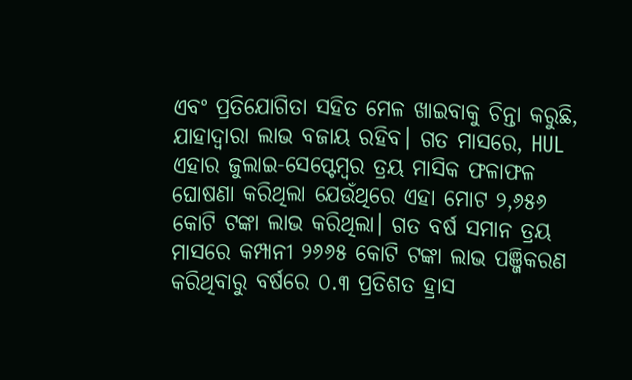ଏବଂ ପ୍ରତିଯୋଗିତା ସହିତ ମେଳ ଖାଇବାକୁ ଚିନ୍ତା କରୁଛି, ଯାହାଦ୍ୱାରା ଲାଭ ବଜାୟ ରହିବ। ଗତ ମାସରେ, HUL ଏହାର ଜୁଲାଇ-ସେପ୍ଟେମ୍ବର ତ୍ରୟ ମାସିକ ଫଳାଫଳ ଘୋଷଣା କରିଥିଲା ଯେଉଁଥିରେ ଏହା ମୋଟ ୨,୬୫୬ କୋଟି ଟଙ୍କା ଲାଭ କରିଥିଲା। ଗତ ବର୍ଷ ସମାନ ତ୍ରୟ ମାସରେ କମ୍ପାନୀ ୨୬୬୫ କୋଟି ଟଙ୍କା ଲାଭ ପଞ୍ଜିକରଣ କରିଥିବାରୁ ବର୍ଷରେ ୦.୩ ପ୍ରତିଶତ ହ୍ରାସ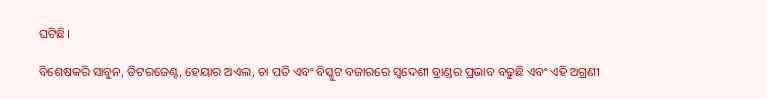ଘଟିଛି।

ବିଶେଷକରି ସାବୁନ, ଡିଟରଜେଣ୍ଟ, ହେୟାର ଅଏଲ, ଚା ପତି ଏବଂ ବିସ୍କୁଟ ବଜାରରେ ସ୍ୱଦେଶୀ ବ୍ରାଣ୍ଡର ପ୍ରଭାବ ବଢୁଛି ଏବଂ ଏହି ଅଗ୍ରଣୀ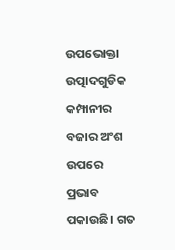ଉପଭୋକ୍ତା ଉତ୍ପାଦଗୁଡିକ କମ୍ପାନୀର ବଜାର ଅଂଶ ଉପରେ ପ୍ରଭାବ ପକାଉଛି। ଗତ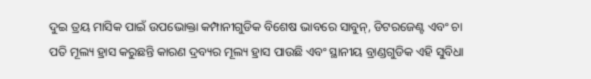ଦୁଇ ତ୍ରୟ ମାସିକ ପାଇଁ ଉପଭୋକ୍ତା କମ୍ପାନୀଗୁଡିକ ବିଶେଷ ଭାବରେ ସାବୁନ୍, ଡିଟରଜେଣ୍ଟ ଏବଂ ଚା ପତି ମୂଲ୍ୟ ହ୍ରାସ କରୁଛନ୍ତି କାରଣ ଦ୍ରବ୍ୟର ମୂଲ୍ୟ ହ୍ରାସ ପାଉଛି ଏବଂ ସ୍ଥାନୀୟ ବ୍ରାଣ୍ଡଗୁଡିକ ଏହି ସୁବିଧା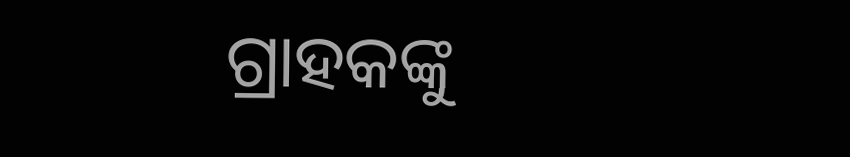ଗ୍ରାହକଙ୍କୁ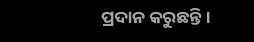ପ୍ରଦାନ କରୁଛନ୍ତି।